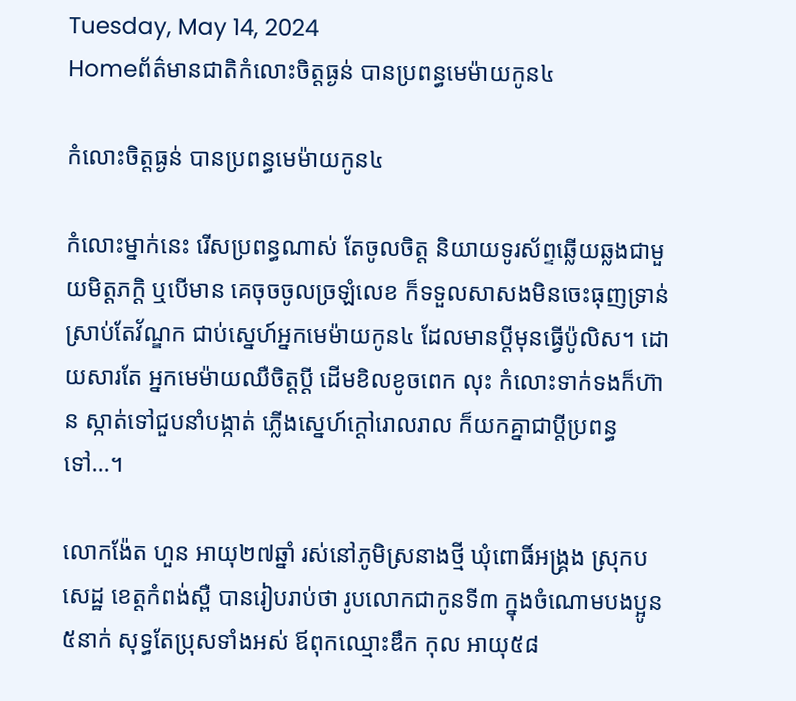Tuesday, May 14, 2024
Homeព័ត៌មានជាតិកំលោះចិត្តធ្ងន់ បានប្រពន្ធមេម៉ាយកូន៤

កំលោះចិត្តធ្ងន់ បានប្រពន្ធមេម៉ាយកូន៤

កំលោះម្នាក់នេះ រើសប្រពន្ធណាស់ តែចូលចិត្ត និយាយទូរស័ព្ទឆ្លើយឆ្លងជាមួយមិត្តភក្តិ ឬបើមាន គេចុចចូលច្រឡំលេខ ក៏ទទួលសាសងមិនចេះធុញទ្រាន់ ស្រាប់តែវ័ណ្ឌក ជាប់ស្នេហ៍អ្នកមេម៉ាយកូន៤ ដែលមានប្តីមុនធ្វើប៉ូលិស។ ដោយសារតែ អ្នកមេម៉ាយឈឺចិត្តប្តី ដើមខិលខូចពេក លុះ កំលោះទាក់ទងក៏ហ៊ាន ស្កាត់ទៅជួបនាំបង្កាត់ ភ្លើងស្នេហ៍ក្តៅរោលរាល ក៏យកគ្នាជាប្តីប្រពន្ធទៅ…។

លោកង៉ែត ហួន អាយុ២៧ឆ្នាំ រស់នៅភូមិស្រនាងថ្មី ឃុំពោធិ៍អង្គ្រង ស្រុកបសេដ្ឋ ខេត្តកំពង់ស្ពឺ បានរៀបរាប់ថា រូបលោកជាកូនទី៣ ក្នុងចំណោមបងប្អូន៥នាក់ សុទ្ធតែប្រុសទាំងអស់ ឪពុកឈ្មោះឌឹក កុល អាយុ៥៨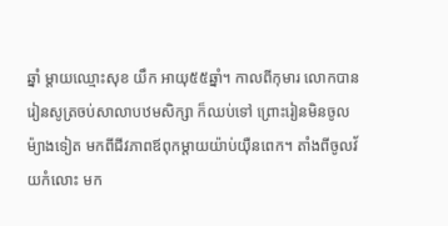ឆ្នាំ ម្តាយឈ្មោះសុខ យឹក អាយុ៥៥ឆ្នាំ។ កាលពីកុមារ លោកបានរៀនសូត្រចប់សាលាបឋមសិក្សា ក៏ឈប់ទៅ ព្រោះរៀនមិនចូល ម៉្យាងទៀត មកពីជីវភាពឪពុកម្តាយយ៉ាប់យ៉ឺនពេក។ តាំងពីចូលវ័យកំលោះ មក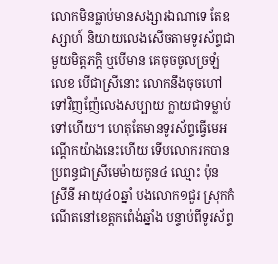លោកមិនធ្លាប់មានសង្សារឯណាទេ តែឧស្សាហ៍ និយាយលេងសើចតាមទូរស័ព្ទជាមួយមិត្តភក្តិ ឬបើមាន គេចុចចូលច្រឡំលេខ បើជាស្រីនោះ លោកនឹងចុចហៅទៅវិញញ៉ែលេងសប្បាយ ក្លាយជាទម្លាប់ទៅហើយ។ ហេតុតែមានទូរស័ព្ទធ្វើមេអណ្តើកយ៉ាងនេះហើយ ទើបលោករកបានប្រពន្ធជាស្រីមេម៉ាយកូន៤ ឈ្មោះ ប៉ុន ស្រីនី អាយុ៤០ឆ្នាំ បងលោក១ជួរ ស្រុកកំណើតនៅខេត្តកពេំង់ឆ្នាំង បន្ទាប់ពីទូរស័ព្ទ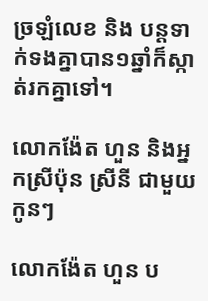ច្រឡំលេខ និង បន្តទាក់ទងគ្នាបាន១ឆ្នាំក៏ស្កាត់រកគ្នាទៅ។

លោកង៉ែត ហួន និងអ្នកស្រីប៉ុន ស្រីនី ជាមួយកូនៗ

លោកង៉ែត ហួន ប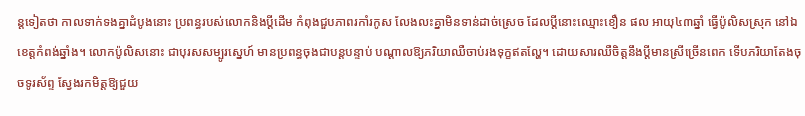ន្តទៀតថា កាលទាក់ទងគ្នាដំបូងនោះ ប្រពន្ធរបស់លោកនិងប្តីដើម កំពុងជួបភាពរកាំរកូស លែងលះគ្នាមិនទាន់ដាច់ស្រេច ដែលប្តីនោះឈ្មោះខឿន ផល អាយុ៤៣ឆ្នាំ ធ្វើប៉ូលិសស្រុក នៅឯខេត្តកំពង់ឆ្នាំង។ លោកប៉ូលិសនោះ ជាបុរសសម្បូរស្នេហ៍ មានប្រពន្ធចុងជាបន្តបន្ទាប់ បណ្តាលឱ្យភរិយាឈឺចាប់រងទុក្ខឥតល្ហែ។ ដោយសារឈឺចិត្តនឹងប្តីមានស្រីច្រើនពេក ទើបភរិយាតែងចុចទូរស័ព្ទ ស្វែងរកមិត្តឱ្យជួយ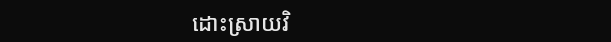ដោះស្រាយវិ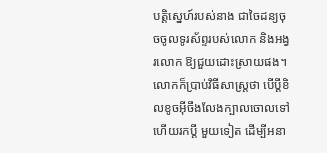បត្តិស្នេហ៍របស់នាង ជាចៃដន្យចុចចូលទូរស័ព្ទរបស់លោក និងអង្វរលោក ឱ្យជួយដោះស្រាយផង។ លោកក៏ប្រាប់វិធីសាស្ត្រថា បើប្តីខិលខូចអ៊ីចឹងលែងក្បាលចោលទៅ ហើយរកប្តី មួយទៀត ដើម្បីអនា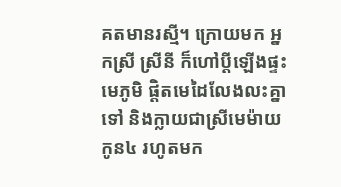គតមានរស្មី។ ក្រោយមក អ្នកស្រី ស្រីនី ក៏ហៅប្តីឡើងផ្ទះមេភូមិ ផ្តិតមេដៃលែងលះគ្នា ទៅ និងក្លាយជាស្រីមេម៉ាយកូន៤ រហូតមក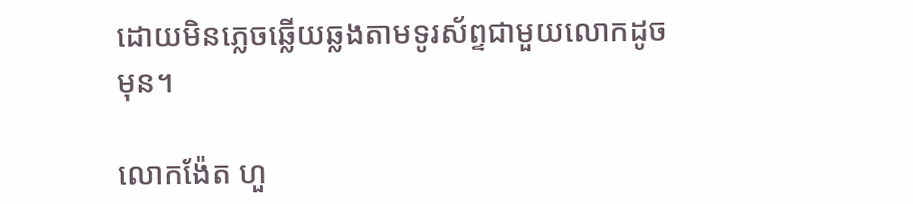ដោយមិនភ្លេចឆ្លើយឆ្លងតាមទូរស័ព្ទជាមួយលោកដូចមុន។

លោកង៉ែត ហួ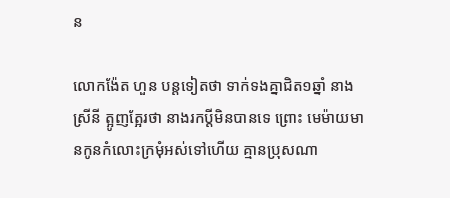ន

លោកង៉ែត ហួន បន្តទៀតថា ទាក់ទងគ្នាជិត១ឆ្នាំ នាងស្រីនី ត្អូញត្អែរថា នាងរកប្តីមិនបានទេ ព្រោះ មេម៉ាយមានកូនកំលោះក្រមុំអស់ទៅហើយ គ្មានប្រុសណា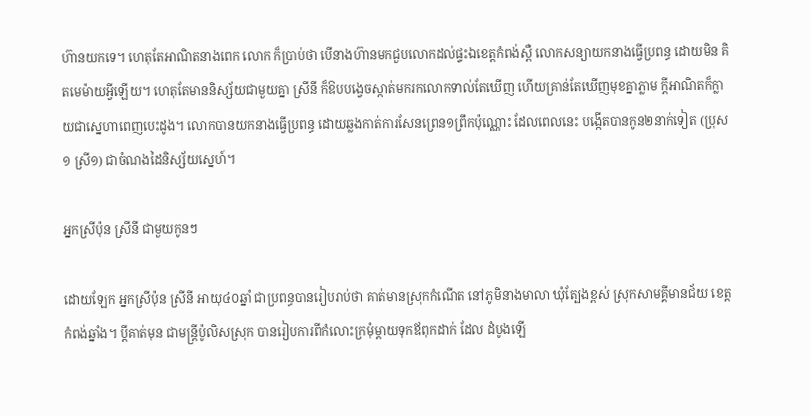ហ៊ានយកទេ។ ហេតុតែអាណិតនាងពេក លោក ក៏ប្រាប់ថា បើនាងហ៊ានមកជួបលោកដល់ផ្ទះឯខេត្តកំពង់ស្ពឺ លោកសន្យាយកនាងធ្វើប្រពន្ធ ដោយមិន គិតមេម៉ាយអ្វីឡើយ។ ហេតុតែមាននិស្ស័យជាមួយគ្នា ស្រីនី ក៏ឱបបង្វេចស្កាត់មករកលោកទាល់តែឃើញ ហើយគ្រាន់តែឃើញមុខគ្នាភ្លាម ក្តីអាណិតក៏ក្លាយជាស្នេហាពេញបេះដូង។ លោកបានយកនាងធ្វើប្រពន្ធ ដោយឆ្លងកាត់ការសែនព្រេន១ព្រឹកប៉ុណ្ណោះ ដែលពេលនេះ បង្កើតបានកូន២នាក់ទៀត (ប្រុស១ ស្រី១) ជាចំណងដៃនិស្ស័យស្នេហ៍។

អ្នកស្រីប៉ុន ស្រីនី ជាមួយកូនៗ

ដោយឡែក អ្នកស្រីប៉ុន ស្រីនី អាយុ៤០ឆ្នាំ ជាប្រពន្ធបានរៀបរាប់ថា គាត់មានស្រុកកំណើត នៅភូមិនាងមាលា ឃុំត្បែងខ្ពស់ ស្រុកសាមគ្គីមានជ័យ ខេត្តកំពង់ឆ្នាំង។ ប្តីគាត់មុន ជាមន្ត្រីប៉ូលិសស្រុក បានរៀបការពីកំលោះក្រមុំម្តាយទុកឪពុកដាក់ ដែល ដំបូងឡើ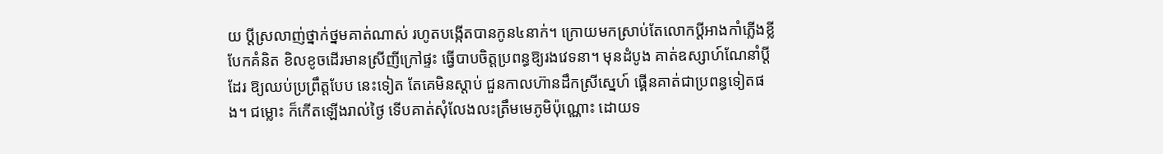យ ប្តីស្រលាញ់ថ្នាក់ថ្នមគាត់ណាស់ រហូតបង្កើតបានកូន៤នាក់។ ក្រោយមកស្រាប់តែលោកប្តីអាងកាំភ្លើងខ្លី បែកគំនិត ខិលខូចដើរមានស្រីញីក្រៅផ្ទះ ធ្វើបាបចិត្តប្រពន្ធឱ្យរងវេទនា។ មុនដំបូង គាត់ឧស្សាហ៍ណែនាំប្តីដែរ ឱ្យឈប់ប្រព្រឹត្តបែប នេះទៀត តែគេមិនស្តាប់ ជួនកាលហ៊ានដឹកស្រីស្នេហ៍ ផ្គើនគាត់ជាប្រពន្ធទៀតផង។ ជម្លោះ ក៏កើតឡើងរាល់ថ្ងៃ ទើបគាត់សុំលែងលះត្រឹមមេភូមិប៉ុណ្ណោះ ដោយទ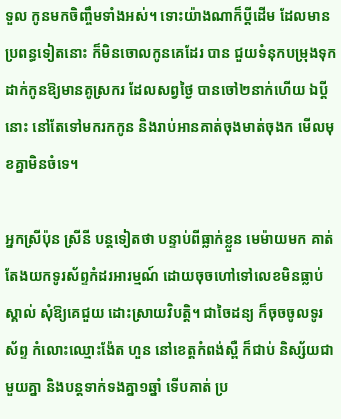ទួល កូនមកចិញ្ចឹមទាំងអស់។ ទោះយ៉ាងណាក៏ប្តីដើម ដែលមានប្រពន្ធទៀតនោះ ក៏មិនចោលកូនគេដែរ បាន ជួយទំនុកបម្រុងទុកដាក់កូនឱ្យមានគូស្រករ ដែលសព្វថ្ងៃ បានចៅ២នាក់ហើយ ឯប្តីនោះ នៅតែទៅមករកកូន និងរាប់អានគាត់ចុងមាត់ចុងក មើលមុខគ្នាមិនចំទេ។

អ្នកស្រីប៉ុន ស្រីនី បន្តទៀតថា បន្ទាប់ពីធ្លាក់ខ្លួន មេម៉ាយមក គាត់តែងយកទូរស័ព្ទកំដរអារម្មណ៍ ដោយចុចហៅទៅលេខមិនធ្លាប់ស្គាល់ សុំឱ្យគេជួយ ដោះស្រាយវិបត្តិ។ ជាចៃដន្យ ក៏ចុចចូលទូរស័ព្ទ កំលោះឈ្មោះង៉ែត ហួន នៅខេត្តកំពង់ស្ពឺ ក៏ជាប់ និស្ស័យជាមួយគ្នា និងបន្តទាក់ទងគ្នា១ឆ្នាំ ទើបគាត់ ប្រ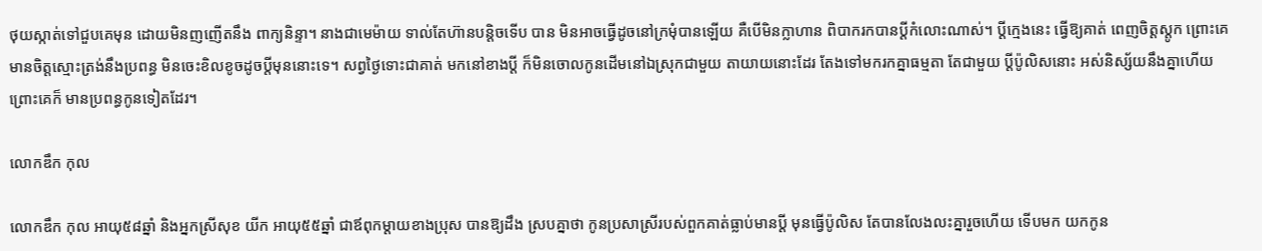ថុយស្កាត់ទៅជួបគេមុន ដោយមិនញញើតនឹង ពាក្យនិន្ទា។ នាងជាមេម៉ាយ ទាល់តែហ៊ានបន្តិចទើប បាន មិនអាចធ្វើដូចនៅក្រមុំបានឡើយ គឺបើមិនក្លាហាន ពិបាករកបានប្តីកំលោះណាស់។ ប្តីក្មេងនេះ ធ្វើឱ្យគាត់ ពេញចិត្តស្តូក ព្រោះគេមានចិត្តស្មោះត្រង់នឹងប្រពន្ធ មិនចេះខិលខូចដូចប្តីមុននោះទេ។ សព្វថ្ងៃទោះជាគាត់ មកនៅខាងប្តី ក៏មិនចោលកូនដើមនៅឯស្រុកជាមួយ តាយាយនោះដែរ តែងទៅមករកគ្នាធម្មតា តែជាមួយ ប្តីប៉ូលិសនោះ អស់និស្ស័យនឹងគ្នាហើយ ព្រោះគេក៏ មានប្រពន្ធកូនទៀតដែរ។

លោកឌឹក កុល

លោកឌឹក កុល អាយុ៥៨ឆ្នាំ និងអ្នកស្រីសុខ យីក អាយុ៥៥ឆ្នាំ ជាឪពុកម្តាយខាងប្រុស បានឱ្យដឹង ស្របគ្នាថា កូនប្រសាស្រីរបស់ពួកគាត់ធ្លាប់មានប្តី មុនធ្វើប៉ូលិស តែបានលែងលះគ្នារួចហើយ ទើបមក យកកូន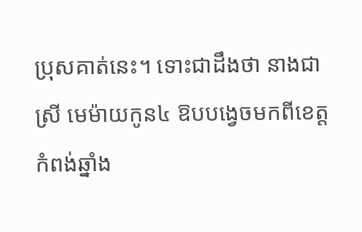ប្រុសគាត់នេះ។ ទោះជាដឹងថា នាងជាស្រី មេម៉ាយកូន៤ ឱបបង្វេចមកពីខេត្តកំពង់ឆ្នាំង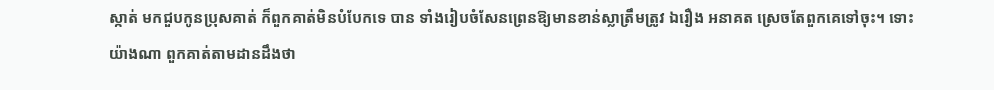ស្កាត់ មកជួបកូនប្រុសគាត់ ក៏ពួកគាត់មិនបំបែកទេ បាន ទាំងរៀបចំសែនព្រេនឱ្យមានខាន់ស្លាត្រឹមត្រូវ ឯរឿង អនាគត ស្រេចតែពួកគេទៅចុះ។ ទោះយ៉ាងណា ពួកគាត់តាមដានដឹងថា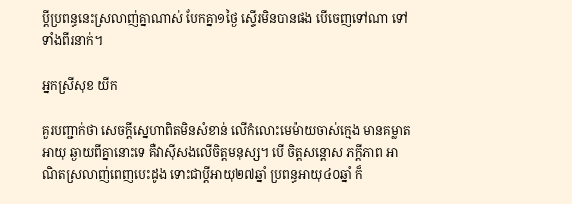ប្តីប្រពន្ធនេះស្រលាញ់គ្នាណាស់ បែកគ្នា១ថ្ងៃ ស្ទើរមិនបានផង បើចេញទៅណា ទៅទាំងពីរនាក់។

អ្នកស្រីសុខ យីក

គួរបញ្ជាក់ថា សេចក្តីស្នេហាពិតមិនសំខាន់ លើកំលោះមេម៉ាយចាស់ក្មេង មានគម្លាតអាយុ ឆ្ងាយពីគ្នានោះទេ គឺវាស៊ីសងលើចិត្តមនុស្ស។ បើ ចិត្តសន្តោស ភក្តីភាព អាណិតស្រលាញ់ពេញបេះដូង ទោះជាប្តីអាយុ២៧ឆ្នាំ ប្រពន្ធអាយុ៤០ឆ្នាំ ក៏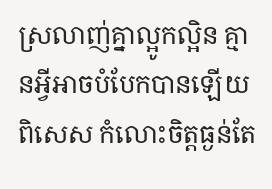ស្រលាញ់គ្នាល្អូកល្អិន គ្មានអ្វីអាចបំបែកបានឡើយ ពិសេស កំលោះចិត្តធ្ងន់តែ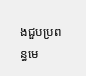ងជួបប្រពន្ធមេ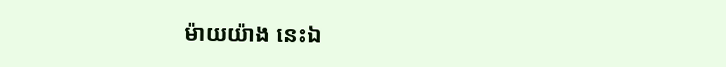ម៉ាយយ៉ាង នេះឯ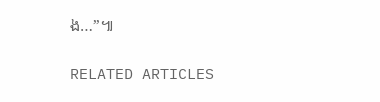ង…”៕

RELATED ARTICLES